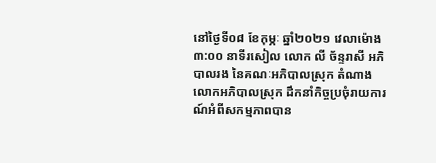នៅថ្ងៃទី០៨ ខែកុម្ភៈ ឆ្នាំ២០២១ វេលាម៉ោង ៣:០០ នាទីរសៀល លោក លី ច័ន្ទរាសី អភិបាលរង នៃគណៈអភិបាលស្រុក តំណាងលោកអភិបាលស្រុក ដឹកនាំកិច្ចប្រចុំរាយការណ៍អំពីសកម្មភាពបាន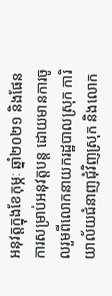អនុវត្តក្នុងខែកុម្ភៈ ឆ្នាំ២០២១ និងផែនការសម្រាប់អនុវត្តបន្ដ ដោយមានការចូលរួមពីលោកនាយករដ្ឋបាលស្រុក ការិយាល័យជំនាញជុំវិញស្រុក និងលោក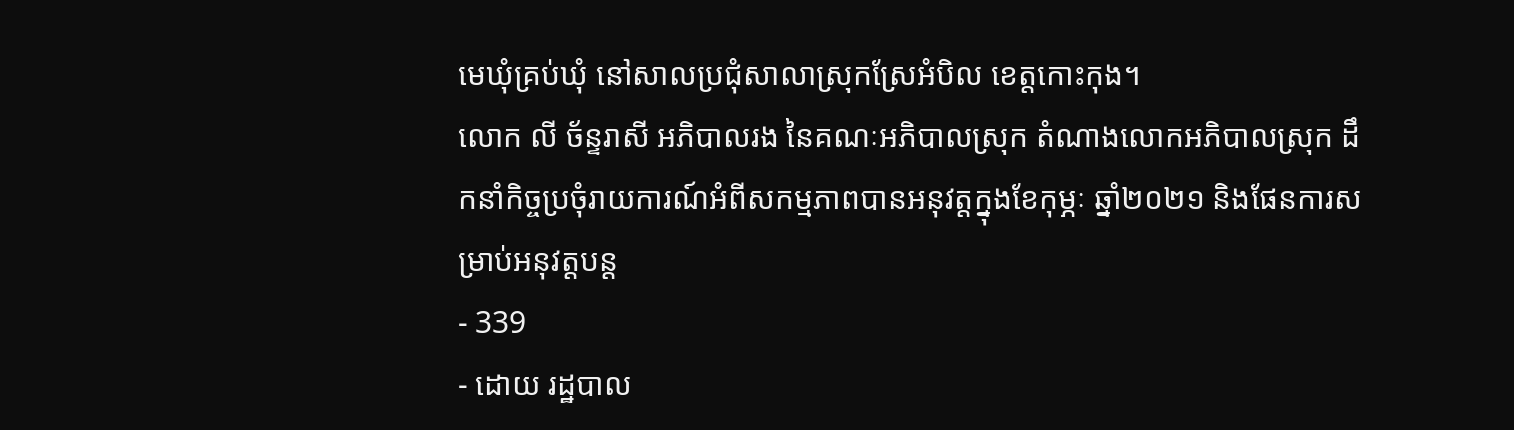មេឃុំគ្រប់ឃុំ នៅសាលប្រជុំសាលាស្រុកស្រែអំបិល ខេត្តកោះកុង។
លោក លី ច័ន្ទរាសី អភិបាលរង នៃគណៈអភិបាលស្រុក តំណាងលោកអភិបាលស្រុក ដឹកនាំកិច្ចប្រចុំរាយការណ៍អំពីសកម្មភាពបានអនុវត្តក្នុងខែកុម្ភៈ ឆ្នាំ២០២១ និងផែនការសម្រាប់អនុវត្តបន្ដ
- 339
- ដោយ រដ្ឋបាល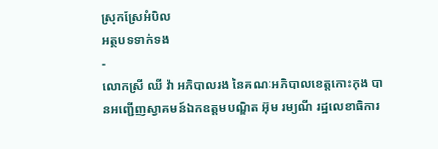ស្រុកស្រែអំបិល
អត្ថបទទាក់ទង
-
លោកស្រី ឈី វ៉ា អភិបាលរង នៃគណៈអភិបាលខេត្តកោះកុង បានអញ្ជើញស្វាគមន៍ឯកឧត្តមបណ្ឌិត អ៊ុម រម្យណី រដ្ឋលេខាធិការ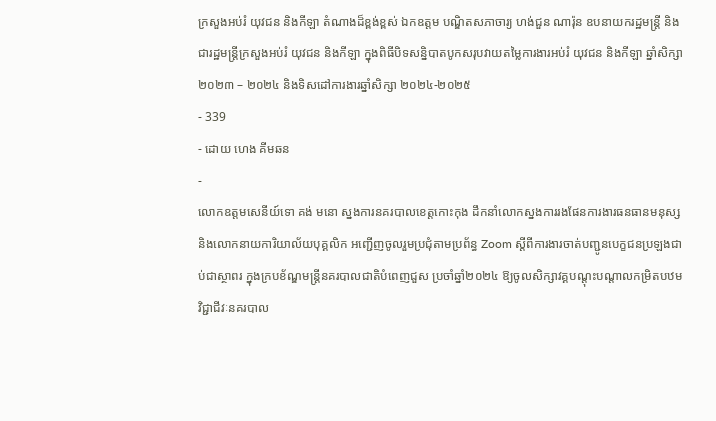ក្រសួងអប់រំ យុវជន និងកីឡា តំណាងដ៏ខ្ពង់ខ្ពស់ ឯកឧត្តម បណ្ឌិតសភាចារ្យ ហង់ជួន ណារ៉ុន ឧបនាយករដ្ឋមន្ត្រី និងជារដ្ឋមន្ត្រីក្រសួងអប់រំ យុវជន និងកីឡា ក្នុងពិធីបិទសន្និបាតបូកសរុបវាយតម្លៃការងារអប់រំ យុវជន និងកីឡា ឆ្នាំសិក្សា២០២៣ – ២០២៤ និងទិសដៅការងារឆ្នាំសិក្សា ២០២៤-២០២៥
- 339
- ដោយ ហេង គីមឆន
-
លោកឧត្តមសេនីយ៍ទោ គង់ មនោ ស្នងការនគរបាលខេត្តកោះកុង ដឹកនាំលោកស្នងការរងផែនការងារធនធានមនុស្ស និងលោកនាយការិយាល័យបុគ្គលិក អញ្ជើញចូលរួមប្រជុំតាមប្រព័ន្ធ Zoom ស្តីពីការងារចាត់បញ្ជូនបេក្ខជនប្រឡងជាប់ជាស្ថាពរ ក្នុងក្របខ័ណ្ឌមន្ត្រីនគរបាលជាតិបំពេញជួស ប្រចាំឆ្នាំ២០២៤ ឱ្យចូលសិក្សាវគ្គបណ្តុះបណ្តាលកម្រិតបឋមវិជ្ជាជីវៈនគរបាល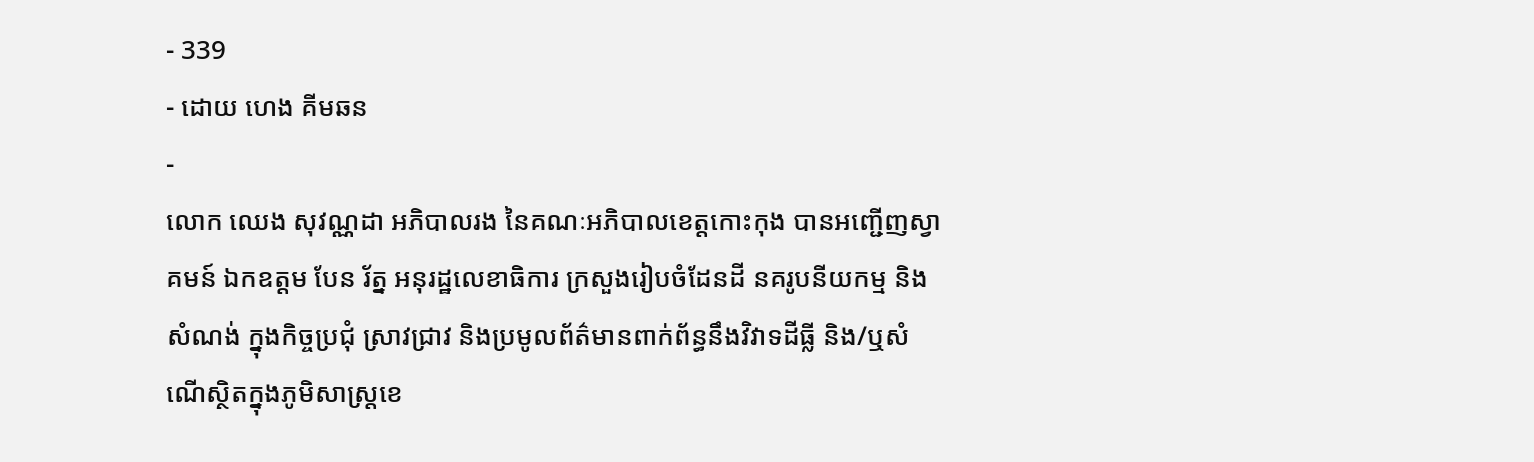- 339
- ដោយ ហេង គីមឆន
-
លោក ឈេង សុវណ្ណដា អភិបាលរង នៃគណៈអភិបាលខេត្តកោះកុង បានអញ្ជើញស្វាគមន៍ ឯកឧត្តម បែន រ័ត្ន អនុរដ្ឋលេខាធិការ ក្រសួងរៀបចំដែនដី នគរូបនីយកម្ម និងសំណង់ ក្នុងកិច្ចប្រជុំ ស្រាវជ្រាវ និងប្រមូលព័ត៌មានពាក់ព័ន្ធនឹងវិវាទដីធ្លី និង/ឬសំណើស្ថិតក្នុងភូមិសាស្ត្រខេ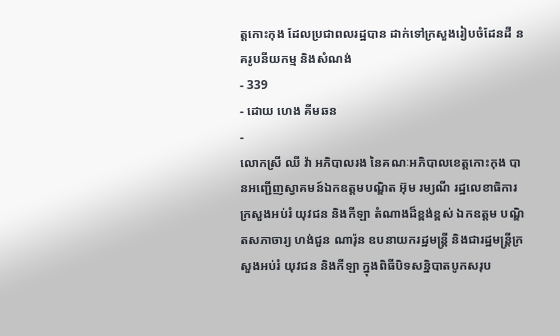ត្តកោះកុង ដែលប្រជាពលរដ្ឋបាន ដាក់ទៅក្រសួងរៀបចំដែនដី នគរូបនីយកម្ម និងសំណង់
- 339
- ដោយ ហេង គីមឆន
-
លោកស្រី ឈី វ៉ា អភិបាលរង នៃគណៈអភិបាលខេត្តកោះកុង បានអញ្ជើញស្វាគមន៍ឯកឧត្តមបណ្ឌិត អ៊ុម រម្យណី រដ្ឋលេខាធិការ ក្រសួងអប់រំ យុវជន និងកីឡា តំណាងដ៏ខ្ពង់ខ្ពស់ ឯកឧត្តម បណ្ឌិតសភាចារ្យ ហង់ជួន ណារ៉ុន ឧបនាយករដ្ឋមន្ត្រី និងជារដ្ឋមន្ត្រីក្រសួងអប់រំ យុវជន និងកីឡា ក្នុងពិធីបិទសន្និបាតបូកសរុប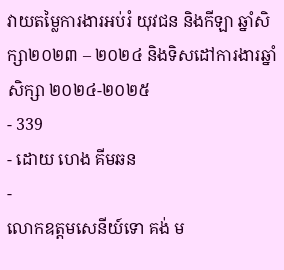វាយតម្លៃការងារអប់រំ យុវជន និងកីឡា ឆ្នាំសិក្សា២០២៣ – ២០២៤ និងទិសដៅការងារឆ្នាំសិក្សា ២០២៤-២០២៥
- 339
- ដោយ ហេង គីមឆន
-
លោកឧត្តមសេនីយ៍ទោ គង់ ម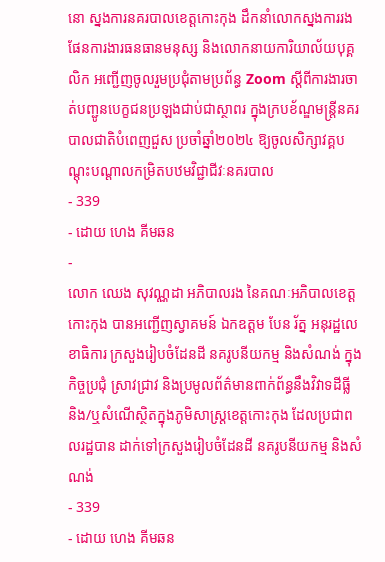នោ ស្នងការនគរបាលខេត្តកោះកុង ដឹកនាំលោកស្នងការរងផែនការងារធនធានមនុស្ស និងលោកនាយការិយាល័យបុគ្គលិក អញ្ជើញចូលរួមប្រជុំតាមប្រព័ន្ធ Zoom ស្តីពីការងារចាត់បញ្ជូនបេក្ខជនប្រឡងជាប់ជាស្ថាពរ ក្នុងក្របខ័ណ្ឌមន្ត្រីនគរបាលជាតិបំពេញជួស ប្រចាំឆ្នាំ២០២៤ ឱ្យចូលសិក្សាវគ្គបណ្តុះបណ្តាលកម្រិតបឋមវិជ្ជាជីវៈនគរបាល
- 339
- ដោយ ហេង គីមឆន
-
លោក ឈេង សុវណ្ណដា អភិបាលរង នៃគណៈអភិបាលខេត្តកោះកុង បានអញ្ជើញស្វាគមន៍ ឯកឧត្តម បែន រ័ត្ន អនុរដ្ឋលេខាធិការ ក្រសួងរៀបចំដែនដី នគរូបនីយកម្ម និងសំណង់ ក្នុងកិច្ចប្រជុំ ស្រាវជ្រាវ និងប្រមូលព័ត៌មានពាក់ព័ន្ធនឹងវិវាទដីធ្លី និង/ឬសំណើស្ថិតក្នុងភូមិសាស្ត្រខេត្តកោះកុង ដែលប្រជាពលរដ្ឋបាន ដាក់ទៅក្រសួងរៀបចំដែនដី នគរូបនីយកម្ម និងសំណង់
- 339
- ដោយ ហេង គីមឆន